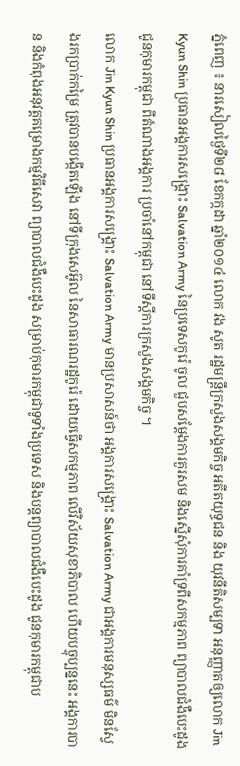ភ្នំពេញ ៖ នារសៀលថ្ងៃទី២៨ ខែកក្កដា ឆ្នាំ២០១៤ លោក វង សូត រដ្ឋមន្ត្រីក្រសួងសង្គមកិច្ច អតីតយុទ្ធជន និង យុវនីតិសម្បទា អនុញ្ញាតឲ្យលោក Jin Kyun Shin ប្រធានអង្គការសង្គ្រោះ Salvation Army នៃប្រទេសកូរ៉េ ចូល ជួបសម្តែងការគួរសម និងស្នើសុំការគាំទ្រពីសកម្មភាព ព្យាបាលជំងឺបេះដូងជូនកុមារកម្ពុជា ពីតំណាងអង្គការ ប្រចាំនៅកម្ពុជា នៅទីស្តីការក្រសួងសង្គមកិច្ច ។
លោក Jin Kyun Shin ប្រធានអង្គការសង្គ្រោះ Salvation Army មានប្រសាសន៍ថា អង្គការសង្គ្រោះ Salvation Army ជាអង្គការមនុស្សធម៌ មិនស្វែងរកប្រាក់កម្រៃ ត្រូវបានបង្កើតឡើង នៅទីក្រុងសេអ៊ូល នៃសាធារណរដ្ឋកូរ៉េ ដោយធ្វើសកម្មភាព លើវិស័យសុខាភិបាល ហើយបច្ចុប្បន្ននេះ អង្គការបាន និងកំពុងអនុវត្តគម្រោងកម្មវិធីសេវា ព្យាបាលជំងឺបេះដូង សម្រាប់កុមារកម្ពុជាទូទាំងប្រទេស និងបន្តព្យាបាលជំងឺបេះដូង ជូនកុមារកម្ពុជាប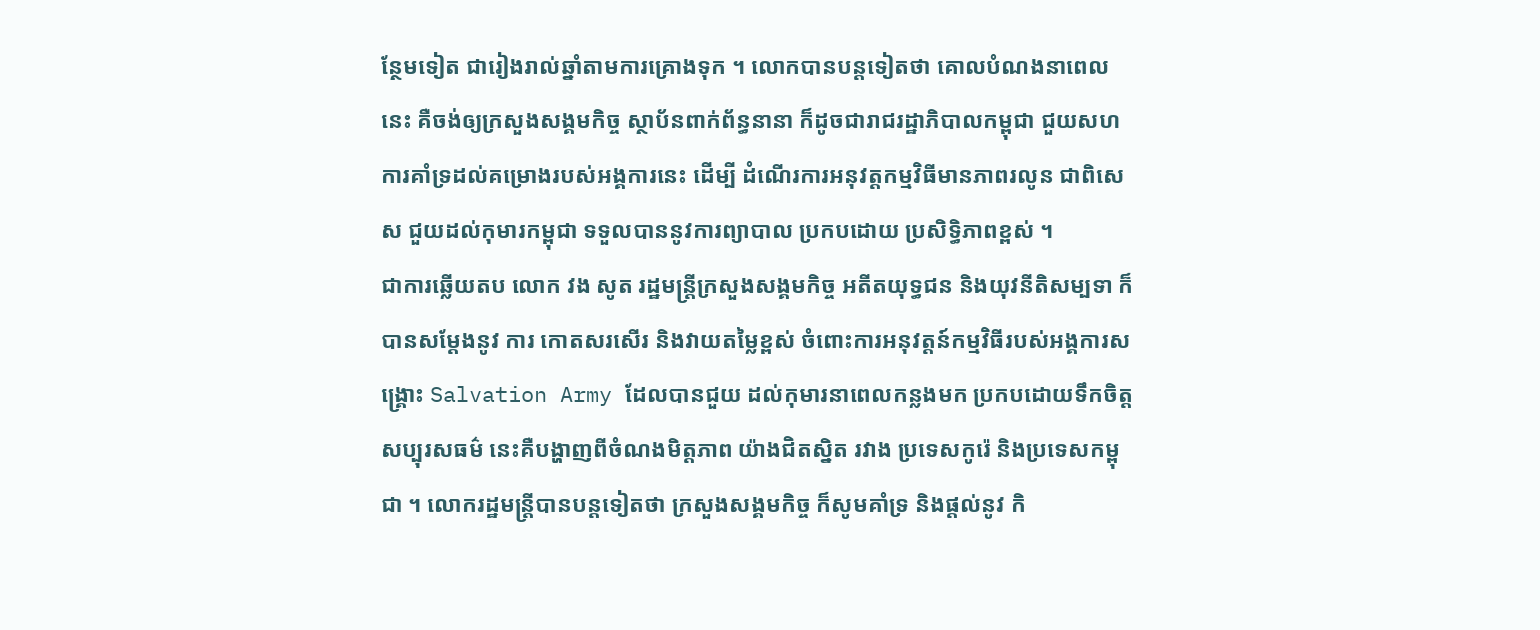ន្ថែមទៀត ជារៀងរាល់ឆ្នាំតាមការគ្រោងទុក ។ លោកបានបន្តទៀតថា គោលបំណងនាពេលនេះ គឺចង់ឲ្យក្រសួងសង្គមកិច្ច ស្ថាប័នពាក់ព័ន្ធនានា ក៏ដូចជារាជរដ្ឋាភិបាលកម្ពុជា ជួយសហការគាំទ្រដល់គម្រោងរបស់អង្គការនេះ ដើម្បី ដំណើរការអនុវត្តកម្មវិធីមានភាពរលូន ជាពិសេស ជួយដល់កុមារកម្ពុជា ទទួលបាននូវការព្យាបាល ប្រកបដោយ ប្រសិទ្ធិភាពខ្ពស់ ។
ជាការឆ្លើយតប លោក វង សូត រដ្ឋមន្រ្តីក្រសួងសង្គមកិច្ច អតីតយុទ្ធជន និងយុវនីតិសម្បទា ក៏បានសម្តែងនូវ ការ កោតសរសើរ និងវាយតម្លៃខ្ពស់ ចំពោះការអនុវត្តន៍កម្មវិធីរបស់អង្គការសង្គ្រោះ Salvation Army ដែលបានជួយ ដល់កុមារនាពេលកន្លងមក ប្រកបដោយទឹកចិត្តសប្បុរសធម៌ នេះគឺបង្ហាញពីចំណងមិត្តភាព យ៉ាងជិតស្និត រវាង ប្រទេសកូរ៉េ និងប្រទេសកម្ពុជា ។ លោករដ្ឋមន្រ្តីបានបន្តទៀតថា ក្រសួងសង្គមកិច្ច ក៏សូមគាំទ្រ និងផ្តល់នូវ កិ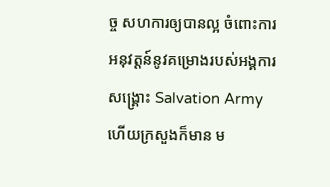ច្ច សហការឲ្យបានល្អ ចំពោះការអនុវត្តន៍នូវគម្រោងរបស់អង្គការសង្គ្រោះ Salvation Army ហើយក្រសួងក៏មាន ម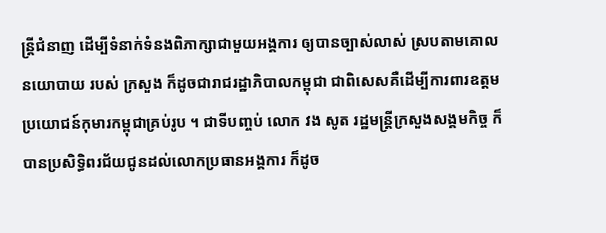ន្រ្តីជំនាញ ដើម្បីទំនាក់ទំនងពិភាក្សាជាមួយអង្គការ ឲ្យបានច្បាស់លាស់ ស្របតាមគោលនយោបាយ របស់ ក្រសួង ក៏ដូចជារាជរដ្ឋាភិបាលកម្ពុជា ជាពិសេសគឺដើម្បីការពារឧត្តមប្រយោជន៍កុមារកម្ពុជាគ្រប់រូប ។ ជាទីបញ្ចប់ លោក វង សូត រដ្ឋមន្រ្តីក្រសួងសង្គមកិច្ច ក៏បានប្រសិទ្ធិពរជ័យជូនដល់លោកប្រធានអង្គការ ក៏ដូច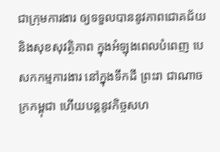ជាក្រុមការងារ ឲ្យទទួលបាននូវភាពជោគជ័យ និងសុខសុវត្ថិភាព ក្នុងអំឡុងពេលបំពេញ បេសកកម្មការងារ នៅក្នុងទឹកដី ព្រះរា ជាណាចក្រកម្ពុជា ហើយបន្តនូវកិច្ចសហ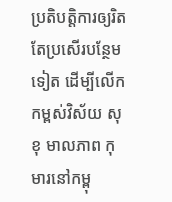ប្រតិបត្តិការឲ្យរិតតែប្រសើរបន្ថែមទៀត ដើម្បីលើកកម្ពស់វិស័យ សុខុ មាលភាព កុមារនៅកម្ពុ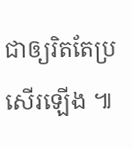ជាឲ្យរិតតែប្រសើរឡើង ៕